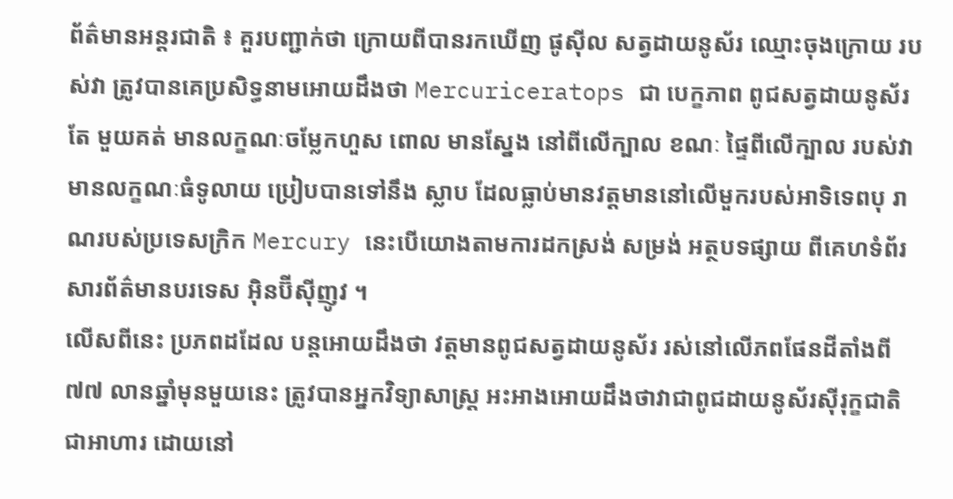ព័ត៌មានអន្តរជាតិ ៖ គួរបញ្ជាក់ថា ក្រោយពីបានរកឃើញ ផូស៊ីល សត្វដាយនូស័រ ឈ្មោះចុងក្រោយ របស់វា ត្រូវបានគេប្រសិទ្ធនាមអោយដឹងថា Mercuriceratops ជា បេក្ខភាព ពូជសត្វដាយនូស័រតែ មួយគត់ មានលក្ខណៈចម្លែកហួស ពោល មានស្នែង នៅពីលើក្បាល ខណៈ ផ្ទៃពីលើក្បាល របស់វា មានលក្ខណៈធំទូលាយ ប្រៀបបានទៅនឹង ស្លាប ដែលធ្លាប់មានវត្តមាននៅលើមួករបស់អាទិទេពបុ រាណរបស់ប្រទេសក្រិក Mercury នេះបើយោងតាមការដកស្រង់ សម្រង់ អត្ថបទផ្សាយ ពីគេហទំព័រ សារព័ត៌មានបរទេស អ៊ិនប៊ីស៊ីញូវ ។
លើសពីនេះ ប្រភពដដែល បន្តអោយដឹងថា វត្តមានពូជសត្វដាយនូស័រ រស់នៅលើភពផែនដីតាំងពី ៧៧ លានឆ្នាំមុនមួយនេះ ត្រូវបានអ្នកវិទ្យាសាស្រ្ត អះអាងអោយដឹងថាវាជាពូជដាយនូស័រស៊ីរុក្ខជាតិ ជាអាហារ ដោយនៅ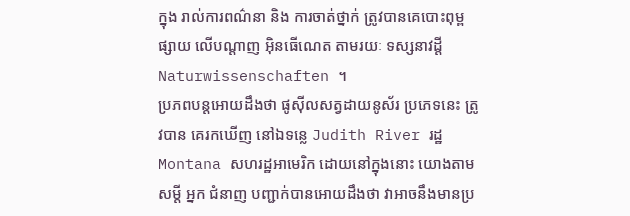ក្នុង រាល់ការពណ៌នា និង ការចាត់ថ្នាក់ ត្រូវបានគេបោះពុម្ពផ្សាយ លើបណ្តាញ អ៊ិនធើណេត តាមរយៈ ទស្សនាវដ្តី Naturwissenschaften ។
ប្រភពបន្តអោយដឹងថា ផូស៊ីលសត្វដាយនូស័រ ប្រភេទនេះ ត្រូវបាន គេរកឃើញ នៅឯទន្លេ Judith River រដ្ឋ Montana សហរដ្ឋអាមេរិក ដោយនៅក្នុងនោះ យោងតាមសម្តី អ្នក ជំនាញ បញ្ជាក់បានអោយដឹងថា វាអាចនឹងមានប្រ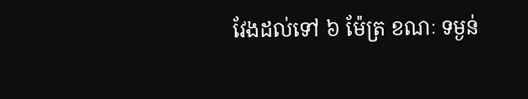វែងដល់ទៅ ៦ ម៉ែត្រ ខណៈ ទម្ងន់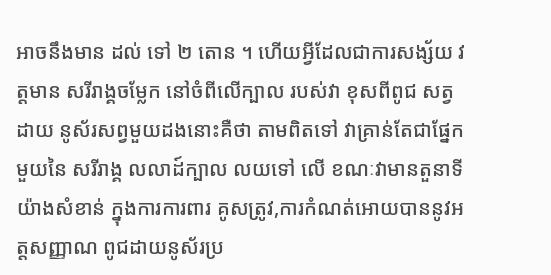អាចនឹងមាន ដល់ ទៅ ២ តោន ។ ហើយអ្វីដែលជាការសង្ស័យ វត្តមាន សរីរាង្គចម្លែក នៅចំពីលើក្បាល របស់វា ខុសពីពូជ សត្វដាយ នូស័រសព្វមួយដងនោះគឺថា តាមពិតទៅ វាគ្រាន់តែជាផ្នែកមួយនៃ សរីរាង្គ លលាដ៍ក្បាល លយទៅ លើ ខណៈវាមានតួនាទី យ៉ាងសំខាន់ ក្នុងការការពារ គូសត្រូវ,ការកំណត់អោយបាននូវអត្តសញ្ញាណ ពូជដាយនូស័រប្រ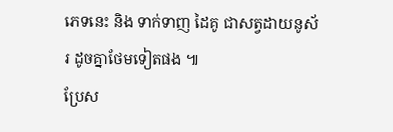ភេទនេះ និង ទាក់ទាញ ដៃគូ ជាសត្វដាយនូស័រ ដូចគ្នាថែមទៀតផង ៕
ប្រែស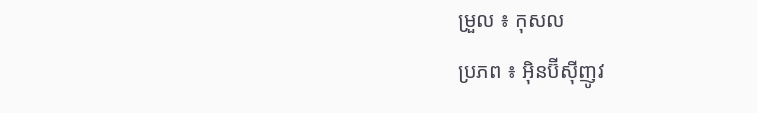ម្រួល ៖ កុសល
ប្រភព ៖ អ៊ិនប៊ីស៊ីញូវ